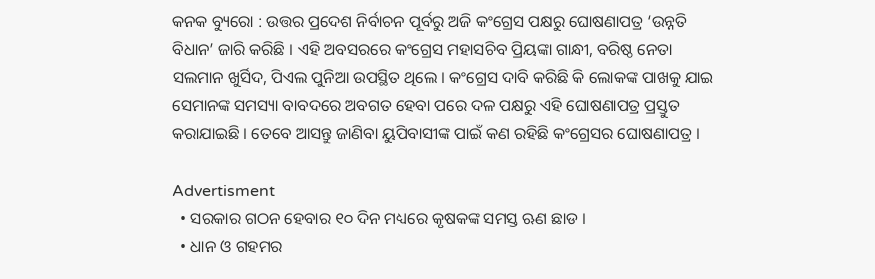କନକ ବ୍ୟୁରୋ : ଉତ୍ତର ପ୍ରଦେଶ ନିର୍ବାଚନ ପୂର୍ବରୁ ଅଜି କଂଗ୍ରେସ ପକ୍ଷରୁ ଘୋଷଣାପତ୍ର ‘ଉନ୍ନତି ବିଧାନ’ ଜାରି କରିଛି । ଏହି ଅବସରରେ କଂଗ୍ରେସ ମହାସଚିବ ପ୍ରିୟଙ୍କା ଗାନ୍ଧୀ, ବରିଷ୍ଠ ନେତା ସଲମାନ ଖୁର୍ସିଦ, ପିଏଲ ପୁନିଆ ଉପସ୍ଥିତ ଥିଲେ । କଂଗ୍ରେସ ଦାବି କରିଛି କି ଲୋକଙ୍କ ପାଖକୁ ଯାଇ ସେମାନଙ୍କ ସମସ୍ୟା ବାବଦରେ ଅବଗତ ହେବା ପରେ ଦଳ ପକ୍ଷରୁ ଏହି ଘୋଷଣାପତ୍ର ପ୍ରସ୍ତୁତ କରାଯାଇଛି । ତେବେ ଆସନ୍ତୁ ଜାଣିବା ୟୁପିବାସୀଙ୍କ ପାଇଁ କଣ ରହିଛି କଂଗ୍ରେସର ଘୋଷଣାପତ୍ର ।

Advertisment
  • ସରକାର ଗଠନ ହେବାର ୧୦ ଦିନ ମଧ୍ୟରେ କୃଷକଙ୍କ ସମସ୍ତ ଋଣ ଛାଡ ।
  • ଧାନ ଓ ଗହମର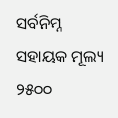ସର୍ବନିମ୍ନ ସହାୟକ ମୂଲ୍ୟ ୨୫୦୦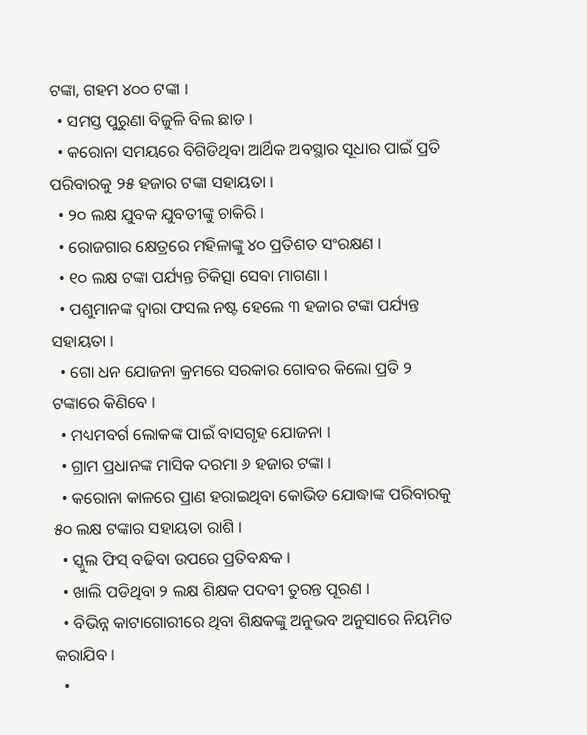ଟଙ୍କା, ଗହମ ୪୦୦ ଟଙ୍କା ।
  • ସମସ୍ତ ପୁରୁଣା ବିଜୁଳି ବିଲ ଛାଡ ।
  • କରୋନା ସମୟରେ ବିଗିଡିଥିବା ଆର୍ଥିକ ଅବସ୍ଥାର ସୂଧାର ପାଇଁ ପ୍ରତି ପରିବାରକୁ ୨୫ ହଜାର ଟଙ୍କା ସହାୟତା ।
  • ୨୦ ଲକ୍ଷ ଯୁବକ ଯୁବତୀଙ୍କୁ ଚାକିରି ।
  • ରୋଜଗାର କ୍ଷେତ୍ରରେ ମହିଳାଙ୍କୁ ୪୦ ପ୍ରତିଶତ ସଂରକ୍ଷଣ ।
  • ୧୦ ଲକ୍ଷ ଟଙ୍କା ପର୍ଯ୍ୟନ୍ତ ଚିକିତ୍ସା ସେବା ମାଗଣା ।
  • ପଶୁମାନଙ୍କ ଦ୍ୱାରା ଫସଲ ନଷ୍ଟ ହେଲେ ୩ ହଜାର ଟଙ୍କା ପର୍ଯ୍ୟନ୍ତ ସହାୟତା ।
  • ଗୋ ଧନ ଯୋଜନା କ୍ରମରେ ସରକାର ଗୋବର କିଲୋ ପ୍ରତି ୨ ଟଙ୍କାରେ କିଣିବେ ।
  • ମଧ୍ୟମବର୍ଗ ଲୋକଙ୍କ ପାଇଁ ବାସଗୃହ ଯୋଜନା ।
  • ଗ୍ରାମ ପ୍ରଧାନଙ୍କ ମାସିକ ଦରମା ୬ ହଜାର ଟଙ୍କା ।
  • କରୋନା କାଳରେ ପ୍ରାଣ ହରାଇଥିବା କୋଭିଡ ଯୋଦ୍ଧାଙ୍କ ପରିବାରକୁ ୫୦ ଲକ୍ଷ ଟଙ୍କାର ସହାୟତା ରାଶି ।
  • ସ୍କୁଲ ଫିସ୍ ବଢିବା ଉପରେ ପ୍ରତିବନ୍ଧକ ।
  • ଖାଲି ପଡିଥିବା ୨ ଲକ୍ଷ ଶିକ୍ଷକ ପଦବୀ ତୁରନ୍ତ ପୂରଣ ।
  • ବିଭିନ୍ନ କାଟାଗୋରୀରେ ଥିବା ଶିକ୍ଷକଙ୍କୁ ଅନୁଭବ ଅନୁସାରେ ନିୟମିତ କରାଯିବ ।
  •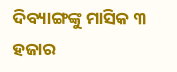ଦିବ୍ୟାଙ୍ଗଙ୍କୁ ମାସିକ ୩ ହଜାର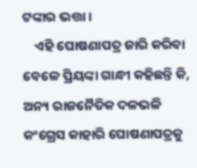ଟଙ୍କାର ଭତ୍ତା ।
    ଏହି ଘୋଷଣାପତ୍ର ଜାରି କରିବା ବେଳେ ପ୍ରିୟଙ୍କା ଗାନ୍ଧୀ କହିଛନ୍ତି କି, ଅନ୍ୟ ରାଜନୈତିକ ଦଳଭଳି କଂଗ୍ରେସ କାହାରି ଘୋଷଣାପତ୍ରକୁ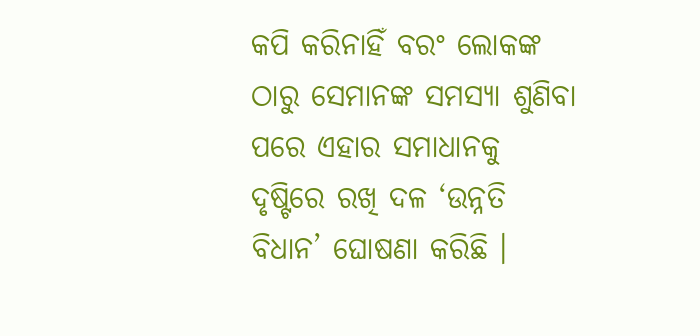କପି କରିନାହିଁ ବରଂ ଲୋକଙ୍କ ଠାରୁ ସେମାନଙ୍କ ସମସ୍ୟା ଶୁଣିବା ପରେ ଏହାର ସମାଧାନକୁ ଦୃଷ୍ଟିରେ ରଖି ଦଳ ‘ଉନ୍ନତି ବିଧାନ’ ଘୋଷଣା କରିଛି ।